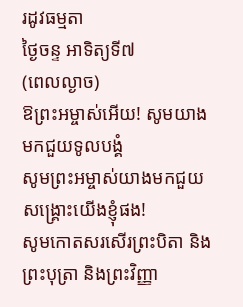រដូវធម្មតា
ថ្ងៃចន្ទ អាទិត្យទី៧
(ពេលល្ងាច)
ឱព្រះអម្ចាស់អើយ! សូមយាងមកជួយទូលបង្គំ
សូមព្រះអម្ចាស់យាងមកជួយសង្គ្រោះយើងខ្ញុំផង!
សូមកោតសរសើរព្រះបិតា និងព្រះបុត្រា និងព្រះវិញ្ញា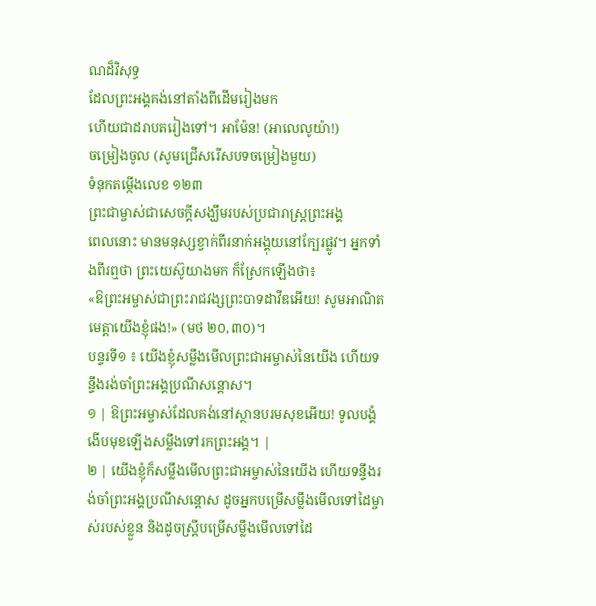ណដ៏វិសុទ្ធ
ដែលព្រះអង្គគង់នៅតាំងពីដើមរៀងមក
ហើយជាដរាបតរៀងទៅ។ អាម៉ែន! (អាលេលូយ៉ា!)
ចម្រៀងចូល (សូមជ្រើសរើសបទចម្រៀងមួយ)
ទំនុកតម្កើងលេខ ១២៣
ព្រះជាម្ចាស់ជាសេចក្តីសង្ឃឹមរបស់ប្រជារាស្រ្តព្រះអង្គ
ពេលនោះ មានមនុស្សខ្វាក់ពីរនាក់អង្គុយនៅក្បែរផ្លូវ។ អ្នកទាំងពីរឮថា ព្រះយេស៊ូយាងមក ក៏ស្រែកឡើងថា៖
«ឱព្រះអម្ចាស់ជាព្រះរាជវង្សព្រះបាទដាវីឌអើយ! សូមអាណិតមេត្តាយើងខ្ញុំផង!» (មថ ២០,៣០)។
បន្ទរទី១ ៖ យើងខ្ញុំសម្លឹងមើលព្រះជាអម្ចាស់នៃយើង ហើយទន្ទឹងរង់ចាំព្រះអង្គប្រណីសន្តោស។
១ | ឱព្រះអម្ចាស់ដែលគង់នៅស្ថានបរមសុខអើយ! ទូលបង្គំងើបមុខឡើងសម្លឹងទៅរកព្រះអង្គ។ |
២ | យើងខ្ញុំក៏សម្លឹងមើលព្រះជាអម្ចាស់នៃយើង ហើយទន្ទឹងរង់ចាំព្រះអង្គប្រណីសន្ដោស ដូចអ្នកបម្រើសម្លឹងមើលទៅដៃម្ចាស់របស់ខ្លួន និងដូចស្ត្រីបម្រើសម្លឹងមើលទៅដៃ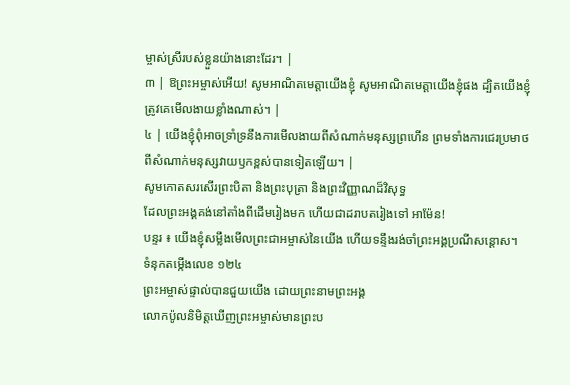ម្ចាស់ស្រីរបស់ខ្លួនយ៉ាងនោះដែរ។ |
៣ | ឱព្រះអម្ចាស់អើយ! សូមអាណិតមេត្តាយើងខ្ញុំ សូមអាណិតមេត្តាយើងខ្ញុំផង ដ្បិតយើងខ្ញុំត្រូវគេមើលងាយខ្លាំងណាស់។ |
៤ | យើងខ្ញុំពុំអាចទ្រាំទ្រនឹងការមើលងាយពីសំណាក់មនុស្សព្រហើន ព្រមទាំងការជេរប្រមាថពីសំណាក់មនុស្សវាយឫកខ្ពស់បានទៀតឡើយ។ |
សូមកោតសរសើរព្រះបិតា និងព្រះបុត្រា និងព្រះវិញ្ញាណដ៏វិសុទ្ធ
ដែលព្រះអង្គគង់នៅតាំងពីដើមរៀងមក ហើយជាដរាបតរៀងទៅ អាម៉ែន!
បន្ទរ ៖ យើងខ្ញុំសម្លឹងមើលព្រះជាអម្ចាស់នៃយើង ហើយទន្ទឹងរង់ចាំព្រះអង្គប្រណីសន្តោស។
ទំនុកតម្កើងលេខ ១២៤
ព្រះអម្ចាស់ផ្ទាល់បានជួយយើង ដោយព្រះនាមព្រះអង្គ
លោកប៉ូលនិមិត្តឃើញព្រះអម្ចាស់មានព្រះប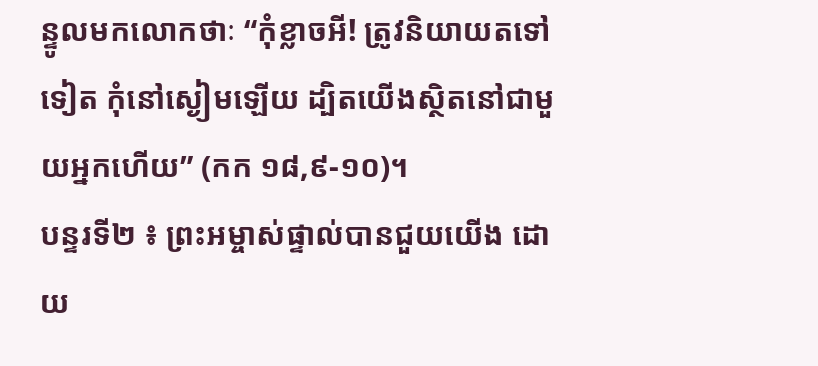ន្ទូលមកលោកថាៈ “កុំខ្លាចអី! ត្រូវនិយាយតទៅទៀត កុំនៅស្ងៀមឡើយ ដ្បិតយើងស្ថិតនៅជាមួយអ្នកហើយ” (កក ១៨,៩-១០)។
បន្ទរទី២ ៖ ព្រះអម្ចាស់ផ្ទាល់បានជួយយើង ដោយ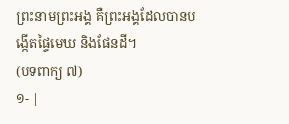ព្រះនាមព្រះអង្គ គឺព្រះអង្គដែលបានបង្កើតផ្ទៃមេឃ និងផែនដី។
(បទពាក្យ ៧)
១- |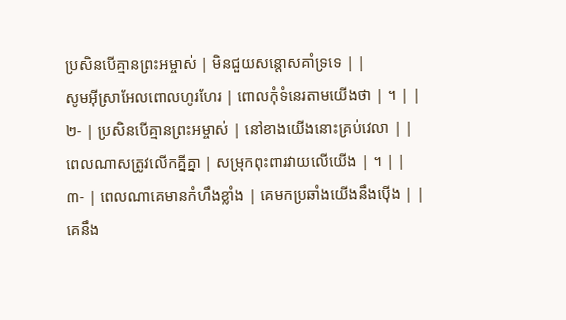ប្រសិនបើគ្មានព្រះអម្ចាស់ | មិនជួយសន្តោសគាំទ្រទេ | |
សូមអ៊ីស្រាអែលពោលហូរហែរ | ពោលកុំទំនេរតាមយើងថា | ។ | |
២- | ប្រសិនបើគ្មានព្រះអម្ចាស់ | នៅខាងយើងនោះគ្រប់វេលា | |
ពេលណាសត្រូវលើកគ្នីគ្នា | សម្រុកពុះពារវាយលើយើង | ។ | |
៣- | ពេលណាគេមានកំហឹងខ្លាំង | គេមកប្រឆាំងយើងនឹងប៉ើង | |
គេនឹង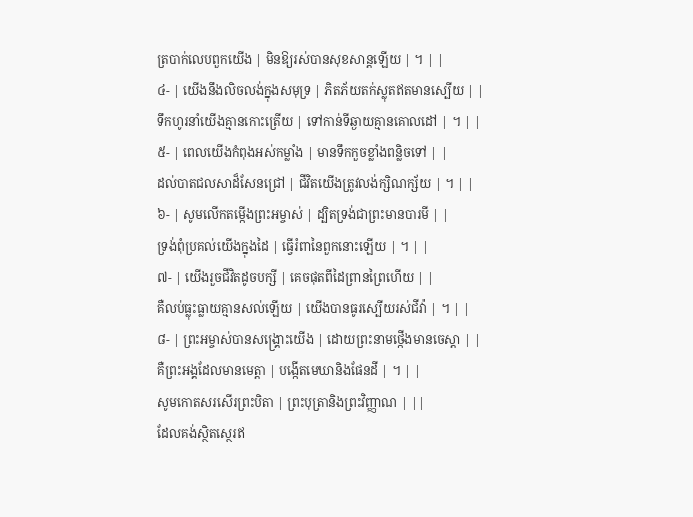ត្របាក់លេបពួកយើង | មិនឱ្យរស់បានសុខសាន្តឡើយ | ។ | |
៤- | យើងនឹងលិចលង់ក្នុងសមុទ្រ | ភិតភ័យតក់ស្លុតឥតមានស្បើយ | |
ទឹកហូរនាំយើងគ្មានកោះត្រើយ | ទៅកាន់ទីឆ្ងាយគ្មានគោលដៅ | ។ | |
៥- | ពេលយើងកំពុងអស់កម្លាំង | មានទឹកកួចខ្លាំងពន្លិចទៅ | |
ដល់បាតជលសាដ៏សែនជ្រៅ | ជីវិតយើងត្រូវលង់ក្សិណក្ស័យ | ។ | |
៦- | សូមលើកតម្កើងព្រះអម្ចាស់ | ដ្បិតទ្រង់ជាព្រះមានបារមី | |
ទ្រង់ពុំប្រគល់យើងក្នុងដៃ | ធ្វើរំពានៃពួកនោះឡើយ | ។ | |
៧- | យើងរួចជីវិតដូចបក្សី | គេចផុតពីដៃព្រានព្រៃហើយ | |
គឺលប់ធ្លុះធ្លាយគ្មានសល់ឡើយ | យើងបានធូរស្បើយរស់ជីវ៉ា | ។ | |
៨- | ព្រះអម្ចាស់បានសង្គ្រោះយើង | ដោយព្រះនាមថ្កើងមានចេស្តា | |
គឺព្រះអង្គដែលមានមេត្តា | បង្កើតមេឃានិងផែនដី | ។ | |
សូមកោតសរសើរព្រះបិតា | ព្រះបុត្រានិងព្រះវិញ្ញាណ | ||
ដែលគង់ស្ថិតស្ថេរឥ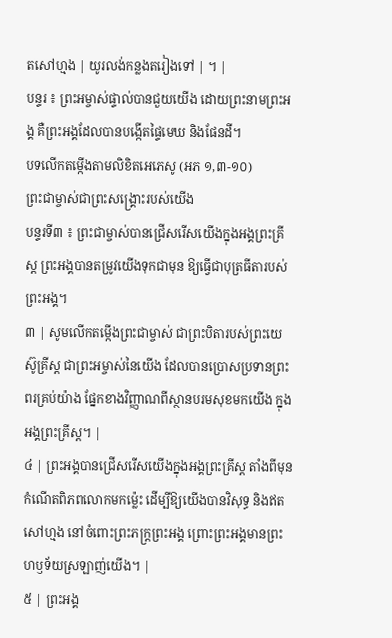តសៅហ្មង | យូរលង់កន្លងតរៀងទៅ | ។ |
បន្ទរ ៖ ព្រះអម្ចាស់ផ្ទាល់បានជួយយើង ដោយព្រះនាមព្រះអង្គ គឺព្រះអង្គដែលបានបង្កើតផ្ទៃមេឃ និងផែនដី។
បទលើកតម្កើងតាមលិខិតអេភេសូ (អភ ១,៣-១០)
ព្រះជាម្ចាស់ជាព្រះសង្រ្គោះរបស់យើង
បន្ទរទី៣ ៖ ព្រះជាម្ចាស់បានជ្រើសរើសយើងក្នុងអង្គព្រះគ្រីស្ត ព្រះអង្គបានតម្រូវយើងទុកជាមុន ឱ្យធ្វើជាបុត្រធីតារបស់ព្រះអង្គ។
៣ | សូមលើកតម្កើងព្រះជាម្ចាស់ ជាព្រះបិតារបស់ព្រះយេស៊ូគ្រីស្ត ជាព្រះអម្ចាស់នៃយើង ដែលបានប្រោសប្រទានព្រះពរគ្រប់យ៉ាង ផ្នែកខាងវិញ្ញាណពីស្ថានបរមសុខមកយើង ក្នុងអង្គព្រះគ្រីស្ត។ |
៤ | ព្រះអង្គបានជ្រើសរើសយើងក្នុងអង្គព្រះគ្រីស្ត តាំងពីមុនកំណើតពិភពលោកមកម៉្លេះ ដើម្បីឱ្យយើងបានវិសុទ្ធ និងឥតសៅហ្មង នៅចំពោះព្រះភក្ត្រព្រះអង្គ ព្រោះព្រះអង្គមានព្រះហឫទ័យស្រឡាញ់យើង។ |
៥ | ព្រះអង្គ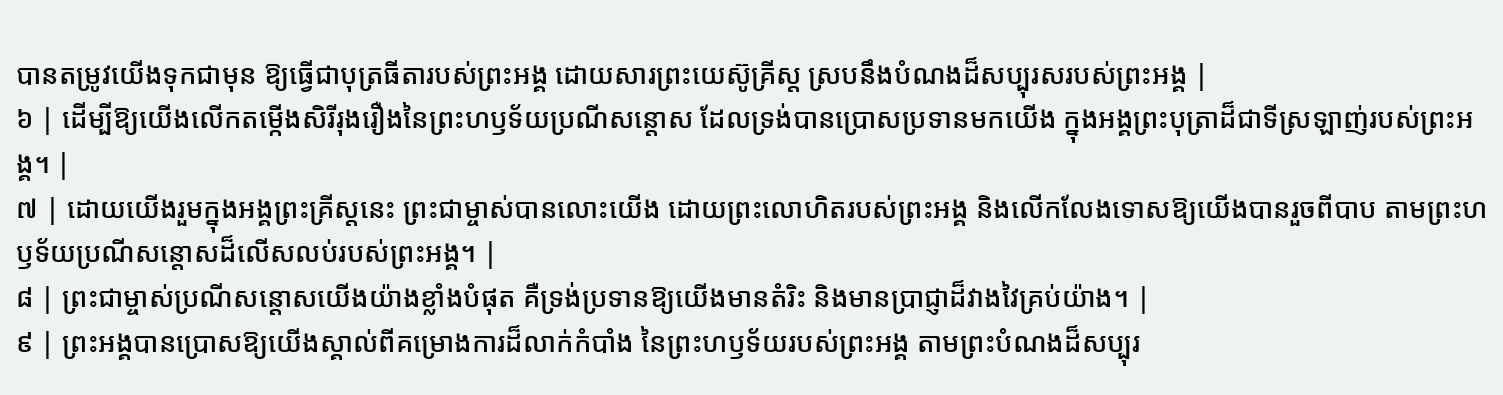បានតម្រូវយើងទុកជាមុន ឱ្យធ្វើជាបុត្រធីតារបស់ព្រះអង្គ ដោយសារព្រះយេស៊ូគ្រីស្ត ស្របនឹងបំណងដ៏សប្បុរសរបស់ព្រះអង្គ |
៦ | ដើម្បីឱ្យយើងលើកតម្កើងសិរីរុងរឿងនៃព្រះហឫទ័យប្រណីសន្តោស ដែលទ្រង់បានប្រោសប្រទានមកយើង ក្នុងអង្គព្រះបុត្រាដ៏ជាទីស្រឡាញ់របស់ព្រះអង្គ។ |
៧ | ដោយយើងរួមក្នុងអង្គព្រះគ្រីស្តនេះ ព្រះជាម្ចាស់បានលោះយើង ដោយព្រះលោហិតរបស់ព្រះអង្គ និងលើកលែងទោសឱ្យយើងបានរួចពីបាប តាមព្រះហឫទ័យប្រណីសន្តោសដ៏លើសលប់របស់ព្រះអង្គ។ |
៨ | ព្រះជាម្ចាស់ប្រណីសន្តោសយើងយ៉ាងខ្លាំងបំផុត គឺទ្រង់ប្រទានឱ្យយើងមានតំរិះ និងមានប្រាជ្ញាដ៏វាងវៃគ្រប់យ៉ាង។ |
៩ | ព្រះអង្គបានប្រោសឱ្យយើងស្គាល់ពីគម្រោងការដ៏លាក់កំបាំង នៃព្រះហឫទ័យរបស់ព្រះអង្គ តាមព្រះបំណងដ៏សប្បុរ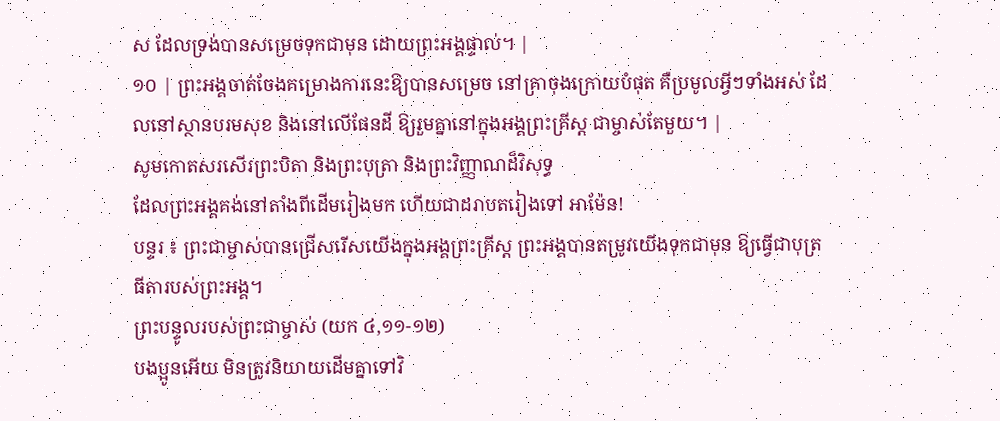ស ដែលទ្រង់បានសម្រេចទុកជាមុន ដោយព្រះអង្គផ្ទាល់។ |
១០ | ព្រះអង្គចាត់ចែងគម្រោងការនេះឱ្យបានសម្រេច នៅគ្រាចុងក្រោយបំផុត គឺប្រមូលអ្វីៗទាំងអស់ ដែលនៅស្ថានបរមសុខ និងនៅលើផែនដី ឱ្យរួមគ្នានៅក្នុងអង្គព្រះគ្រីស្ត ជាម្ចាស់តែមួយ។ |
សូមកោតសរសើរព្រះបិតា និងព្រះបុត្រា និងព្រះវិញ្ញាណដ៏វិសុទ្ធ
ដែលព្រះអង្គគង់នៅតាំងពីដើមរៀងមក ហើយជាដរាបតរៀងទៅ អាម៉ែន!
បន្ទរ ៖ ព្រះជាម្ចាស់បានជ្រើសរើសយើងក្នុងអង្គព្រះគ្រីស្ត ព្រះអង្គបានតម្រូវយើងទុកជាមុន ឱ្យធ្វើជាបុត្រធីតារបស់ព្រះអង្គ។
ព្រះបន្ទូលរបស់ព្រះជាម្ចាស់ (យក ៤,១១-១២)
បងប្អូនអើយ មិនត្រូវនិយាយដើមគ្នាទៅវិ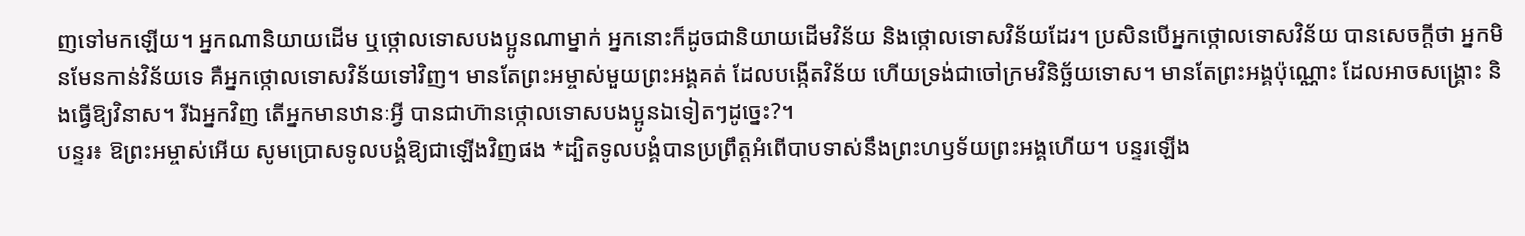ញទៅមកឡើយ។ អ្នកណានិយាយដើម ឬថ្កោលទោសបងប្អូនណាម្នាក់ អ្នកនោះក៏ដូចជានិយាយដើមវិន័យ និងថ្កោលទោសវិន័យដែរ។ ប្រសិនបើអ្នកថ្កោលទោសវិន័យ បានសេចក្តីថា អ្នកមិនមែនកាន់វិន័យទេ គឺអ្នកថ្កោលទោសវិន័យទៅវិញ។ មានតែព្រះអម្ចាស់មួយព្រះអង្គគត់ ដែលបង្កើតវិន័យ ហើយទ្រង់ជាចៅក្រមវិនិច្ឆ័យទោស។ មានតែព្រះអង្គប៉ុណ្ណោះ ដែលអាចសង្គ្រោះ និងធ្វើឱ្យវិនាស។ រីឯអ្នកវិញ តើអ្នកមានឋានៈអ្វី បានជាហ៊ានថ្កោលទោសបងប្អូនឯទៀតៗដូច្នេះ?។
បន្ទរ៖ ឱព្រះអម្ចាស់អើយ សូមប្រោសទូលបង្គំឱ្យជាឡើងវិញផង *ដ្បិតទូលបង្គំបានប្រព្រឹត្តអំពើបាបទាស់នឹងព្រះហឫទ័យព្រះអង្គហើយ។ បន្ទរឡើង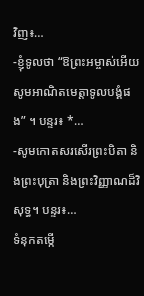វិញ៖…
-ខ្ញុំទូលថា “ឱព្រះអម្ចាស់អើយ សូមអាណិតមេត្តាទូលបង្គំផង” ។ បន្ទរ៖ *…
-សូមកោតសរសើរព្រះបិតា និងព្រះបុត្រា និងព្រះវិញ្ញាណដ៏វិសុទ្ធ។ បន្ទរ៖…
ទំនុកតម្កើ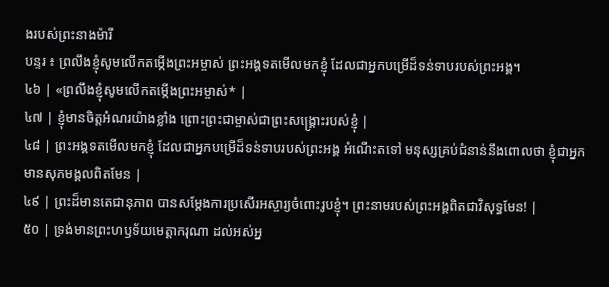ងរបស់ព្រះនាងម៉ារី
បន្ទរ ៖ ព្រលឹងខ្ញុំសូមលើកតម្កើងព្រះអម្ចាស់ ព្រះអង្គទតមើលមកខ្ញុំ ដែលជាអ្នកបម្រើដ៏ទន់ទាបរបស់ព្រះអង្គ។
៤៦ | «ព្រលឹងខ្ញុំសូមលើកតម្កើងព្រះអម្ចាស់* |
៤៧ | ខ្ញុំមានចិត្តអំណរយ៉ាងខ្លាំង ព្រោះព្រះជាម្ចាស់ជាព្រះសង្គ្រោះរបស់ខ្ញុំ |
៤៨ | ព្រះអង្គទតមើលមកខ្ញុំ ដែលជាអ្នកបម្រើដ៏ទន់ទាបរបស់ព្រះអង្គ អំណើះតទៅ មនុស្សគ្រប់ជំនាន់នឹងពោលថា ខ្ញុំជាអ្នកមានសុភមង្គលពិតមែន |
៤៩ | ព្រះដ៏មានតេជានុភាព បានសម្ដែងការប្រសើរអស្ចារ្យចំពោះរូបខ្ញុំ។ ព្រះនាមរបស់ព្រះអង្គពិតជាវិសុទ្ធមែន! |
៥០ | ទ្រង់មានព្រះហឫទ័យមេត្តាករុណា ដល់អស់អ្ន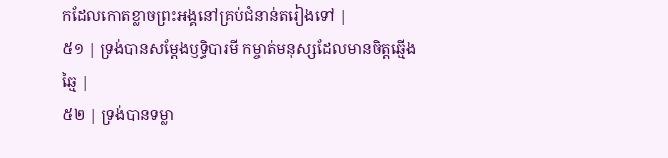កដែលកោតខ្លាចព្រះអង្គនៅគ្រប់ជំនាន់តរៀងទៅ |
៥១ | ទ្រង់បានសម្ដែងឫទ្ធិបារមី កម្ចាត់មនុស្សដែលមានចិត្តឆ្មើងឆ្មៃ |
៥២ | ទ្រង់បានទម្លា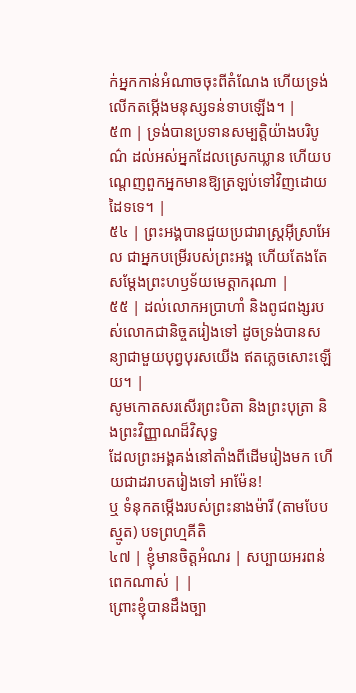ក់អ្នកកាន់អំណាចចុះពីតំណែង ហើយទ្រង់លើកតម្កើងមនុស្សទន់ទាបឡើង។ |
៥៣ | ទ្រង់បានប្រទានសម្បត្តិយ៉ាងបរិបូណ៌ ដល់អស់អ្នកដែលស្រេកឃ្លាន ហើយបណ្តេញពួកអ្នកមានឱ្យត្រឡប់ទៅវិញដោយដៃទទេ។ |
៥៤ | ព្រះអង្គបានជួយប្រជារាស្ត្រអ៊ីស្រាអែល ជាអ្នកបម្រើរបស់ព្រះអង្គ ហើយតែងតែសម្ដែងព្រះហឫទ័យមេត្តាករុណា |
៥៥ | ដល់លោកអប្រាហាំ និងពូជពង្សរបស់លោកជានិច្ចតរៀងទៅ ដូចទ្រង់បានសន្យាជាមួយបុព្វបុរសយើង ឥតភ្លេចសោះឡើយ។ |
សូមកោតសរសើរព្រះបិតា និងព្រះបុត្រា និងព្រះវិញ្ញាណដ៏វិសុទ្ធ
ដែលព្រះអង្គគង់នៅតាំងពីដើមរៀងមក ហើយជាដរាបតរៀងទៅ អាម៉ែន!
ឬ ទំនុកតម្កើងរបស់ព្រះនាងម៉ារី (តាមបែបស្មូត) បទព្រហ្មគីតិ
៤៧ | ខ្ញុំមានចិត្តអំណរ | សប្បាយអរពន់ពេកណាស់ | |
ព្រោះខ្ញុំបានដឹងច្បា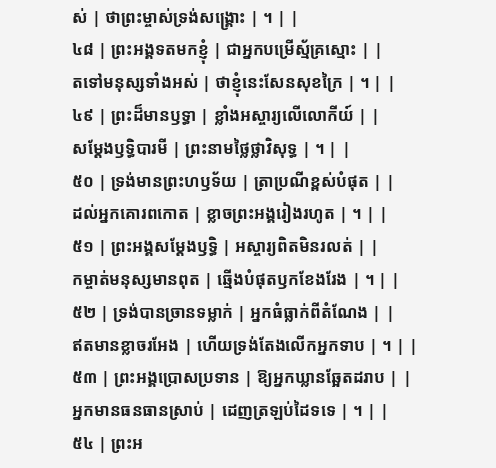ស់ | ថាព្រះម្ចាស់ទ្រង់សង្គ្រោះ | ។ | |
៤៨ | ព្រះអង្គទតមកខ្ញុំ | ជាអ្នកបម្រើស្ម័គ្រស្មោះ | |
តទៅមនុស្សទាំងអស់ | ថាខ្ញុំនេះសែនសុខក្រៃ | ។ | |
៤៩ | ព្រះដ៏មានឫទ្ធា | ខ្លាំងអស្ចារ្យលើលោកីយ៍ | |
សម្ដែងឫទ្ធិបារមី | ព្រះនាមថ្លៃថ្លាវិសុទ្ធ | ។ | |
៥០ | ទ្រង់មានព្រះហឫទ័យ | ត្រាប្រណីខ្ពស់បំផុត | |
ដល់អ្នកគោរពកោត | ខ្លាចព្រះអង្គរៀងរហូត | ។ | |
៥១ | ព្រះអង្គសម្ដែងឫទ្ធិ | អស្ចារ្យពិតមិនរលត់ | |
កម្ចាត់មនុស្សមានពុត | ឆ្មើងបំផុតឫកខែងរែង | ។ | |
៥២ | ទ្រង់បានច្រានទម្លាក់ | អ្នកធំធ្លាក់ពីតំណែង | |
ឥតមានខ្លាចរអែង | ហើយទ្រង់តែងលើកអ្នកទាប | ។ | |
៥៣ | ព្រះអង្គប្រោសប្រទាន | ឱ្យអ្នកឃ្លានឆ្អែតដរាប | |
អ្នកមានធនធានស្រាប់ | ដេញត្រឡប់ដៃទទេ | ។ | |
៥៤ | ព្រះអ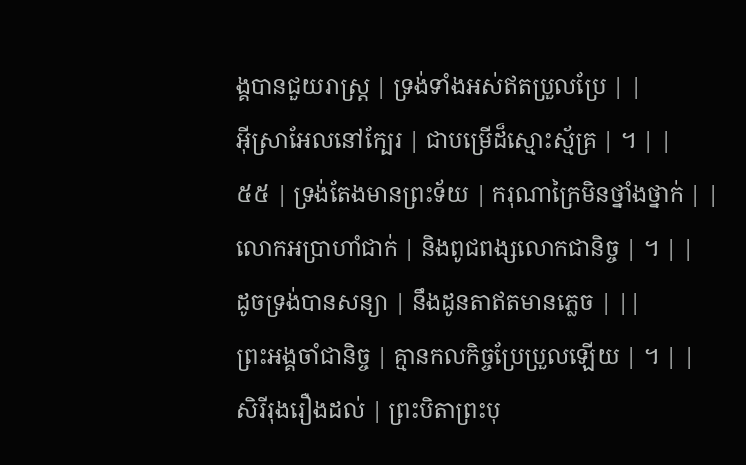ង្គបានជួយរាស្ត្រ | ទ្រង់ទាំងអស់ឥតប្រួលប្រែ | |
អ៊ីស្រាអែលនៅក្បែរ | ជាបម្រើដ៏ស្មោះស្ម័គ្រ | ។ | |
៥៥ | ទ្រង់តែងមានព្រះទ័យ | ករុណាក្រៃមិនថ្នាំងថ្នាក់ | |
លោកអប្រាហាំជាក់ | និងពូជពង្សលោកជានិច្ច | ។ | |
ដូចទ្រង់បានសន្យា | នឹងដូនតាឥតមានភ្លេច | ||
ព្រះអង្គចាំជានិច្ច | គ្មានកលកិច្ចប្រែប្រួលឡើយ | ។ | |
សិរីរុងរឿងដល់ | ព្រះបិតាព្រះបុ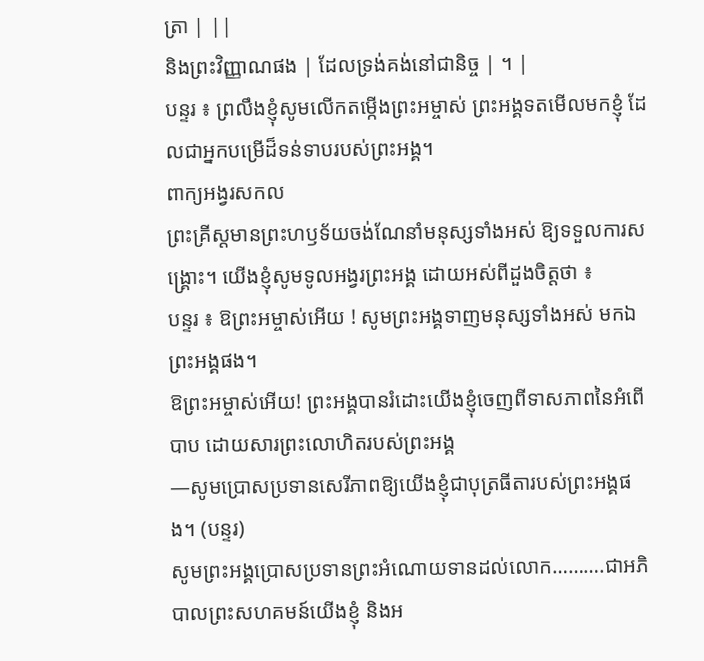ត្រា | ||
និងព្រះវិញ្ញាណផង | ដែលទ្រង់គង់នៅជានិច្ច | ។ |
បន្ទរ ៖ ព្រលឹងខ្ញុំសូមលើកតម្កើងព្រះអម្ចាស់ ព្រះអង្គទតមើលមកខ្ញុំ ដែលជាអ្នកបម្រើដ៏ទន់ទាបរបស់ព្រះអង្គ។
ពាក្យអង្វរសកល
ព្រះគ្រីស្តមានព្រះហឫទ័យចង់ណែនាំមនុស្សទាំងអស់ ឱ្យទទួលការសង្គ្រោះ។ យើងខ្ញុំសូមទូលអង្វរព្រះអង្គ ដោយអស់ពីដួងចិត្តថា ៖
បន្ទរ ៖ ឱព្រះអម្ចាស់អើយ ! សូមព្រះអង្គទាញមនុស្សទាំងអស់ មកឯព្រះអង្គផង។
ឱព្រះអម្ចាស់អើយ! ព្រះអង្គបានរំដោះយើងខ្ញុំចេញពីទាសភាពនៃអំពើបាប ដោយសារព្រះលោហិតរបស់ព្រះអង្គ
—សូមប្រោសប្រទានសេរីភាពឱ្យយើងខ្ញុំជាបុត្រធីតារបស់ព្រះអង្គផង។ (បន្ទរ)
សូមព្រះអង្គប្រោសប្រទានព្រះអំណោយទានដល់លោក……….ជាអភិបាលព្រះសហគមន៍យើងខ្ញុំ និងអ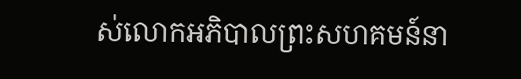ស់លោកអភិបាលព្រះសហគមន៍នា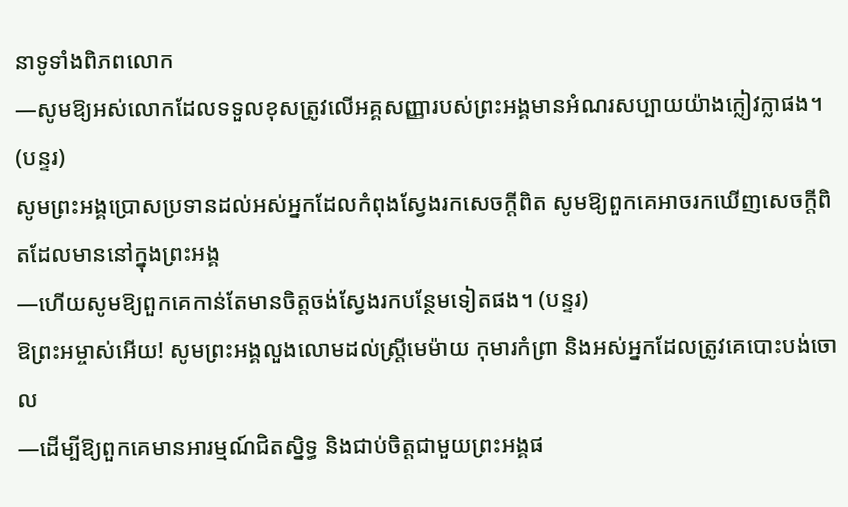នាទូទាំងពិភពលោក
—សូមឱ្យអស់លោកដែលទទួលខុសត្រូវលើអគ្គសញ្ញារបស់ព្រះអង្គមានអំណរសប្បាយយ៉ាងក្លៀវក្លាផង។ (បន្ទរ)
សូមព្រះអង្គប្រោសប្រទានដល់អស់អ្នកដែលកំពុងស្វែងរកសេចក្តីពិត សូមឱ្យពួកគេអាចរកឃើញសេចក្តីពិតដែលមាននៅក្នុងព្រះអង្គ
—ហើយសូមឱ្យពួកគេកាន់តែមានចិត្តចង់ស្វែងរកបន្ថែមទៀតផង។ (បន្ទរ)
ឱព្រះអម្ចាស់អើយ! សូមព្រះអង្គលួងលោមដល់ស្ត្រីមេម៉ាយ កុមារកំព្រា និងអស់អ្នកដែលត្រូវគេបោះបង់ចោល
—ដើម្បីឱ្យពួកគេមានអារម្មណ៍ជិតស្និទ្ធ និងជាប់ចិត្តជាមួយព្រះអង្គផ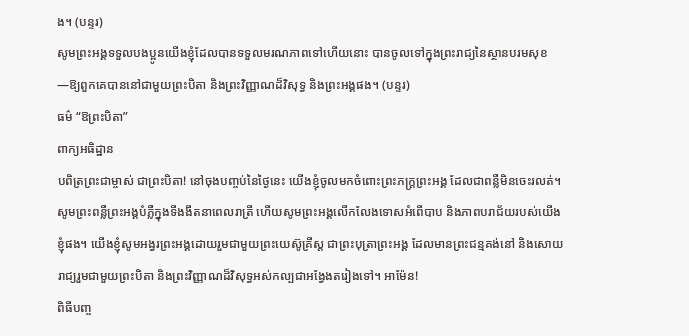ង។ (បន្ទរ)
សូមព្រះអង្គទទួលបងប្អូនយើងខ្ញុំដែលបានទទួលមរណភាពទៅហើយនោះ បានចូលទៅក្នុងព្រះរាជ្យនៃស្ថានបរមសុខ
—ឱ្យពួកគេបាននៅជាមួយព្រះបិតា និងព្រះវិញ្ញាណដ៏វិសុទ្ធ និងព្រះអង្គផង។ (បន្ទរ)
ធម៌ “ឱព្រះបិតា”
ពាក្យអធិដ្ឋាន
បពិត្រព្រះជាម្ចាស់ ជាព្រះបិតា! នៅចុងបញ្ចប់នៃថ្ងៃនេះ យើងខ្ញុំចូលមកចំពោះព្រះភក្រ្តព្រះអង្គ ដែលជាពន្លឺមិនចេះរលត់។ សូមព្រះពន្លឺព្រះអង្គបំភ្លឺក្នុងទីងងឹតនាពេលរាត្រី ហើយសូមព្រះអង្គលើកលែងទោសអំពើបាប និងភាពបរាជ័យរបស់យើងខ្ញុំផង។ យើងខ្ញុំសូមអង្វរព្រះអង្គដោយរួមជាមួយព្រះយេស៊ូគ្រីស្ត ជាព្រះបុត្រាព្រះអង្គ ដែលមានព្រះជន្មគង់នៅ និងសោយរាជ្យរួមជាមួយព្រះបិតា និងព្រះវិញ្ញាណដ៏វិសុទ្ធអស់កល្បជាអង្វែងតរៀងទៅ។ អាម៉ែន!
ពិធីបញ្ច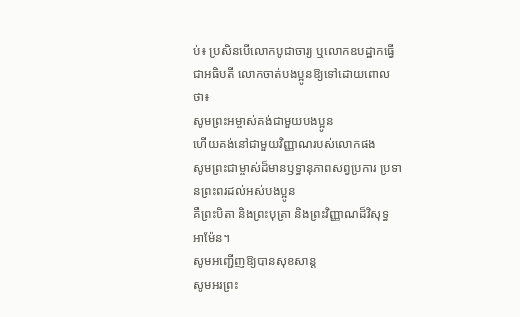ប់៖ ប្រសិនបើលោកបូជាចារ្យ ឬលោកឧបដ្ឋាកធ្វើជាអធិបតី លោកចាត់បងប្អូនឱ្យទៅដោយពោលថា៖
សូមព្រះអម្ចាស់គង់ជាមួយបងប្អូន
ហើយគង់នៅជាមួយវិញ្ញាណរបស់លោកផង
សូមព្រះជាម្ចាស់ដ៏មានឫទ្ធានុភាពសព្វប្រការ ប្រទានព្រះពរដល់អស់បងប្អូន
គឺព្រះបិតា និងព្រះបុត្រា និងព្រះវិញ្ញាណដ៏វិសុទ្ធ
អាម៉ែន។
សូមអញ្ជើញឱ្យបានសុខសាន្ត
សូមអរព្រះ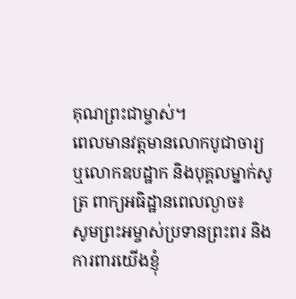គុណព្រះជាម្ចាស់។
ពេលមានវត្តមានលោកបូជាចារ្យ ឬលោកឧបដ្ឋាក និងបុគ្គលម្នាក់សូត្រ ពាក្យអធិដ្ឋានពេលល្ងាច៖
សូមព្រះអម្ចាស់ប្រទានព្រះពរ និងការពារយើងខ្ញុំ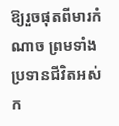ឱ្យរួចផុតពីមារកំណាច ព្រមទាំងប្រទានជីវិតអស់ក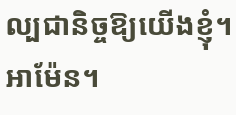ល្បជានិច្ចឱ្យយើងខ្ញុំ។
អាម៉ែន។